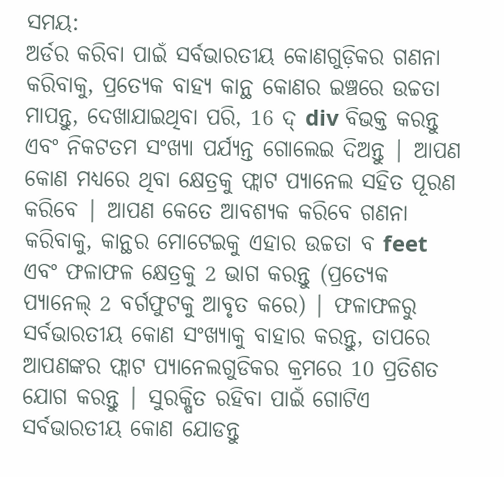ସମୟ:
ଅର୍ଡର କରିବା ପାଇଁ ସର୍ବଭାରତୀୟ କୋଣଗୁଡ଼ିକର ଗଣନା କରିବାକୁ, ପ୍ରତ୍ୟେକ ବାହ୍ୟ କାନ୍ଥ କୋଣର ଇଞ୍ଚରେ ଉଚ୍ଚତା ମାପନ୍ତୁ, ଦେଖାଯାଇଥିବା ପରି, 16 ଦ୍ div ବିଭକ୍ତ କରନ୍ତୁ ଏବଂ ନିକଟତମ ସଂଖ୍ୟା ପର୍ଯ୍ୟନ୍ତ ଗୋଲେଇ ଦିଅନ୍ତୁ | ଆପଣ କୋଣ ମଧ୍ୟରେ ଥିବା କ୍ଷେତ୍ରକୁ ଫ୍ଲାଟ ପ୍ୟାନେଲ ସହିତ ପୂରଣ କରିବେ | ଆପଣ କେତେ ଆବଶ୍ୟକ କରିବେ ଗଣନା କରିବାକୁ, କାନ୍ଥର ମୋଟେଇକୁ ଏହାର ଉଚ୍ଚତା ବ feet ଏବଂ ଫଳାଫଳ କ୍ଷେତ୍ରକୁ 2 ଭାଗ କରନ୍ତୁ (ପ୍ରତ୍ୟେକ ପ୍ୟାନେଲ୍ 2 ବର୍ଗଫୁଟକୁ ଆବୃତ କରେ) | ଫଳାଫଳରୁ ସର୍ବଭାରତୀୟ କୋଣ ସଂଖ୍ୟାକୁ ବାହାର କରନ୍ତୁ, ତାପରେ ଆପଣଙ୍କର ଫ୍ଲାଟ ପ୍ୟାନେଲଗୁଡିକର କ୍ରମରେ 10 ପ୍ରତିଶତ ଯୋଗ କରନ୍ତୁ | ସୁରକ୍ଷିତ ରହିବା ପାଇଁ ଗୋଟିଏ ସର୍ବଭାରତୀୟ କୋଣ ଯୋଡନ୍ତୁ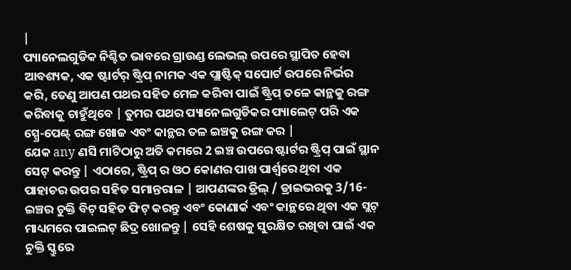|
ପ୍ୟାନେଲଗୁଡିକ ନିଶ୍ଚିତ ଭାବରେ ଗ୍ରାଉଣ୍ଡ ଲେଭଲ୍ ଉପରେ ସ୍ଥାପିତ ହେବା ଆବଶ୍ୟକ, ଏକ ଷ୍ଟାର୍ଟର୍ ଷ୍ଟ୍ରିପ୍ ନାମକ ଏକ ପ୍ଲାଷ୍ଟିକ୍ ସପୋର୍ଟ ଉପରେ ନିର୍ଭର କରି, ତେଣୁ ଆପଣ ପଥର ସହିତ ମେଳ କରିବା ପାଇଁ ଷ୍ଟ୍ରିପ୍ ତଳେ କାନ୍ଥକୁ ରଙ୍ଗ କରିବାକୁ ଚାହୁଁଥିବେ | ତୁମର ପଥର ପ୍ୟାନେଲଗୁଡିକର ପ୍ୟାଲେଟ୍ ପରି ଏକ ସ୍ପ୍ରେ-ପେଣ୍ଟ୍ ରଙ୍ଗ ଖୋଜ ଏବଂ କାନ୍ଥର ତଳ ଇଞ୍ଚକୁ ରଙ୍ଗ କର |
ଯେକ any ଣସି ମାଟିଠାରୁ ଅତି କମରେ 2 ଇଞ୍ଚ ଉପରେ ଷ୍ଟାର୍ଟର ଷ୍ଟ୍ରିପ୍ ପାଇଁ ସ୍ଥାନ ସେଟ୍ କରନ୍ତୁ | ଏଠାରେ, ଷ୍ଟ୍ରିପ୍ ର ଓଠ କୋଣର ପାଖ ପାର୍ଶ୍ୱରେ ଥିବା ଏକ ପାହାଚର ଉପର ସହିତ ସମାନ୍ତରାଳ | ଆପଣଙ୍କର ଡ୍ରିଲ୍ / ଡ୍ରାଇଭରକୁ 3/16-ଇଞ୍ଚର ଚୁକ୍ତି ବିଟ୍ ସହିତ ଫିଟ୍ କରନ୍ତୁ ଏବଂ କୋଣାର୍କ ଏବଂ କାନ୍ଥରେ ଥିବା ଏକ ସ୍ଲଟ୍ ମାଧ୍ୟମରେ ପାଇଲଟ୍ ଛିଦ୍ର ଖୋଳନ୍ତୁ | ସେହି ଶେଷକୁ ସୁରକ୍ଷିତ ରଖିବା ପାଇଁ ଏକ ଚୁକ୍ତି ସ୍କ୍ରୁରେ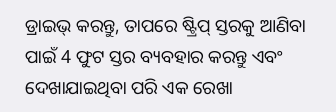ଡ୍ରାଇଭ୍ କରନ୍ତୁ, ତାପରେ ଷ୍ଟ୍ରିପ୍ ସ୍ତରକୁ ଆଣିବା ପାଇଁ 4 ଫୁଟ ସ୍ତର ବ୍ୟବହାର କରନ୍ତୁ ଏବଂ ଦେଖାଯାଇଥିବା ପରି ଏକ ରେଖା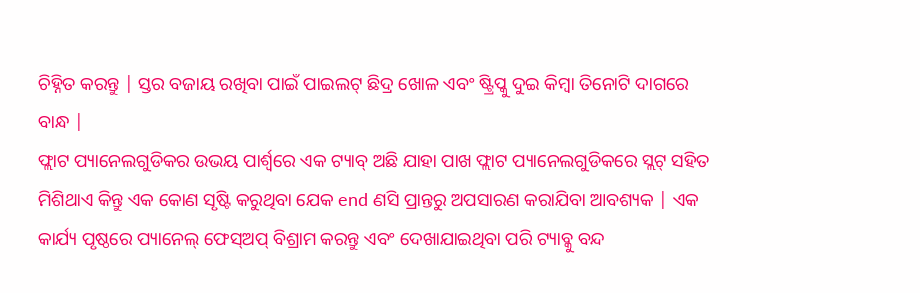ଚିହ୍ନିତ କରନ୍ତୁ | ସ୍ତର ବଜାୟ ରଖିବା ପାଇଁ ପାଇଲଟ୍ ଛିଦ୍ର ଖୋଳ ଏବଂ ଷ୍ଟ୍ରିପ୍କୁ ଦୁଇ କିମ୍ବା ତିନୋଟି ଦାଗରେ ବାନ୍ଧ |
ଫ୍ଲାଟ ପ୍ୟାନେଲଗୁଡିକର ଉଭୟ ପାର୍ଶ୍ୱରେ ଏକ ଟ୍ୟାବ୍ ଅଛି ଯାହା ପାଖ ଫ୍ଲାଟ ପ୍ୟାନେଲଗୁଡିକରେ ସ୍ଲଟ୍ ସହିତ ମିଶିଥାଏ କିନ୍ତୁ ଏକ କୋଣ ସୃଷ୍ଟି କରୁଥିବା ଯେକ end ଣସି ପ୍ରାନ୍ତରୁ ଅପସାରଣ କରାଯିବା ଆବଶ୍ୟକ | ଏକ କାର୍ଯ୍ୟ ପୃଷ୍ଠରେ ପ୍ୟାନେଲ୍ ଫେସ୍ଅପ୍ ବିଶ୍ରାମ କରନ୍ତୁ ଏବଂ ଦେଖାଯାଇଥିବା ପରି ଟ୍ୟାବ୍କୁ ବନ୍ଦ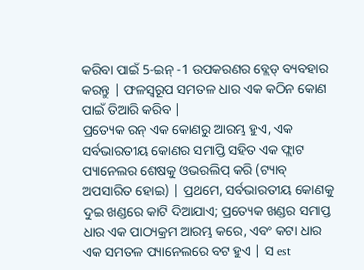କରିବା ପାଇଁ 5-ଇନ୍ -1 ଉପକରଣର ବ୍ଲେଡ୍ ବ୍ୟବହାର କରନ୍ତୁ | ଫଳସ୍ୱରୂପ ସମତଳ ଧାର ଏକ କଠିନ କୋଣ ପାଇଁ ତିଆରି କରିବ |
ପ୍ରତ୍ୟେକ ରନ୍ ଏକ କୋଣରୁ ଆରମ୍ଭ ହୁଏ, ଏକ ସର୍ବଭାରତୀୟ କୋଣର ସମାପ୍ତି ସହିତ ଏକ ଫ୍ଲାଟ ପ୍ୟାନେଲର ଶେଷକୁ ଓଭରଲିପ୍ କରି (ଟ୍ୟାବ୍ ଅପସାରିତ ହୋଇ) | ପ୍ରଥମେ, ସର୍ବଭାରତୀୟ କୋଣକୁ ଦୁଇ ଖଣ୍ଡରେ କାଟି ଦିଆଯାଏ; ପ୍ରତ୍ୟେକ ଖଣ୍ଡର ସମାପ୍ତ ଧାର ଏକ ପାଠ୍ୟକ୍ରମ ଆରମ୍ଭ କରେ, ଏବଂ କଟା ଧାର ଏକ ସମତଳ ପ୍ୟାନେଲରେ ବଟ ହୁଏ | ସ est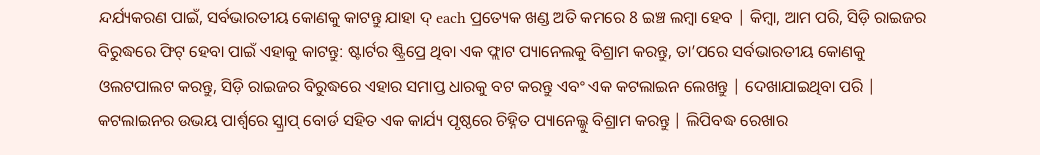ନ୍ଦର୍ଯ୍ୟକରଣ ପାଇଁ, ସର୍ବଭାରତୀୟ କୋଣକୁ କାଟନ୍ତୁ ଯାହା ଦ୍ each ପ୍ରତ୍ୟେକ ଖଣ୍ଡ ଅତି କମରେ 8 ଇଞ୍ଚ ଲମ୍ବା ହେବ | କିମ୍ବା, ଆମ ପରି, ସିଡ଼ି ରାଇଜର ବିରୁଦ୍ଧରେ ଫିଟ୍ ହେବା ପାଇଁ ଏହାକୁ କାଟନ୍ତୁ: ଷ୍ଟାର୍ଟର ଷ୍ଟ୍ରିପ୍ରେ ଥିବା ଏକ ଫ୍ଲାଟ ପ୍ୟାନେଲକୁ ବିଶ୍ରାମ କରନ୍ତୁ, ତା’ପରେ ସର୍ବଭାରତୀୟ କୋଣକୁ ଓଲଟପାଲଟ କରନ୍ତୁ, ସିଡ଼ି ରାଇଜର ବିରୁଦ୍ଧରେ ଏହାର ସମାପ୍ତ ଧାରକୁ ବଟ କରନ୍ତୁ ଏବଂ ଏକ କଟଲାଇନ ଲେଖନ୍ତୁ | ଦେଖାଯାଇଥିବା ପରି |
କଟଲାଇନର ଉଭୟ ପାର୍ଶ୍ୱରେ ସ୍କ୍ରାପ୍ ବୋର୍ଡ ସହିତ ଏକ କାର୍ଯ୍ୟ ପୃଷ୍ଠରେ ଚିହ୍ନିତ ପ୍ୟାନେଲ୍କୁ ବିଶ୍ରାମ କରନ୍ତୁ | ଲିପିବଦ୍ଧ ରେଖାର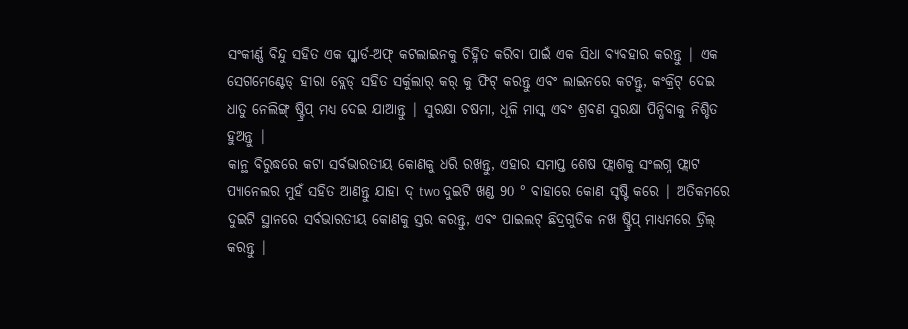ସଂକୀର୍ଣ୍ଣ ବିନ୍ଦୁ ସହିତ ଏକ ସ୍କ୍ୱାର୍ଡ-ଅଫ୍ କଟଲାଇନକୁ ଚିହ୍ନିତ କରିବା ପାଇଁ ଏକ ସିଧା ବ୍ୟବହାର କରନ୍ତୁ | ଏକ ସେଗମେଣ୍ଟେଡ୍ ହୀରା ବ୍ଲେଡ୍ ସହିତ ସର୍କୁଲାର୍ କର୍ କୁ ଫିଟ୍ କରନ୍ତୁ ଏବଂ ଲାଇନରେ କଟନ୍ତୁ, କଂକ୍ରିଟ୍ ଦେଇ ଧାତୁ ନେଲିଙ୍ଗ୍ ଷ୍ଟ୍ରିପ୍ ମଧ୍ୟ ଦେଇ ଯାଆନ୍ତୁ | ସୁରକ୍ଷା ଚଷମା, ଧୂଳି ମାସ୍କ ଏବଂ ଶ୍ରବଣ ସୁରକ୍ଷା ପିନ୍ଧିବାକୁ ନିଶ୍ଚିତ ହୁଅନ୍ତୁ |
କାନ୍ଥ ବିରୁଦ୍ଧରେ କଟା ସର୍ବଭାରତୀୟ କୋଣକୁ ଧରି ରଖନ୍ତୁ, ଏହାର ସମାପ୍ତ ଶେଷ ଫ୍ଲାଶକୁ ସଂଲଗ୍ନ ଫ୍ଲାଟ ପ୍ୟାନେଲର ମୁହଁ ସହିତ ଆଣନ୍ତୁ ଯାହା ଦ୍ two ଦୁଇଟି ଖଣ୍ଡ 90 ° ବାହାରେ କୋଣ ସୃଷ୍ଟି କରେ | ଅତିକମରେ ଦୁଇଟି ସ୍ଥାନରେ ସର୍ବଭାରତୀୟ କୋଣକୁ ସ୍ତର କରନ୍ତୁ, ଏବଂ ପାଇଲଟ୍ ଛିଦ୍ରଗୁଡିକ ନଖ ଷ୍ଟ୍ରିପ୍ ମାଧ୍ୟମରେ ଡ୍ରିଲ୍ କରନ୍ତୁ |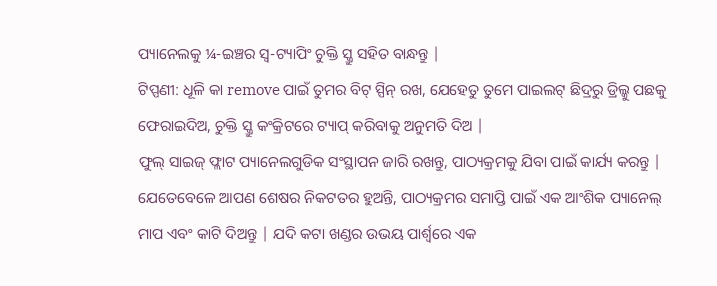ପ୍ୟାନେଲକୁ ¼-ଇଞ୍ଚର ସ୍ୱ-ଟ୍ୟାପିଂ ଚୁକ୍ତି ସ୍କ୍ରୁ ସହିତ ବାନ୍ଧନ୍ତୁ |
ଟିପ୍ପଣୀ: ଧୂଳି କା remove ପାଇଁ ତୁମର ବିଟ୍ ସ୍ପିନ୍ ରଖ, ଯେହେତୁ ତୁମେ ପାଇଲଟ୍ ଛିଦ୍ରରୁ ଡ୍ରିଲ୍କୁ ପଛକୁ ଫେରାଇଦିଅ, ଚୁକ୍ତି ସ୍କ୍ରୁ କଂକ୍ରିଟରେ ଟ୍ୟାପ୍ କରିବାକୁ ଅନୁମତି ଦିଅ |
ଫୁଲ୍ ସାଇଜ୍ ଫ୍ଲାଟ ପ୍ୟାନେଲଗୁଡିକ ସଂସ୍ଥାପନ ଜାରି ରଖନ୍ତୁ, ପାଠ୍ୟକ୍ରମକୁ ଯିବା ପାଇଁ କାର୍ଯ୍ୟ କରନ୍ତୁ | ଯେତେବେଳେ ଆପଣ ଶେଷର ନିକଟତର ହୁଅନ୍ତି, ପାଠ୍ୟକ୍ରମର ସମାପ୍ତି ପାଇଁ ଏକ ଆଂଶିକ ପ୍ୟାନେଲ୍ ମାପ ଏବଂ କାଟି ଦିଅନ୍ତୁ | ଯଦି କଟା ଖଣ୍ଡର ଉଭୟ ପାର୍ଶ୍ୱରେ ଏକ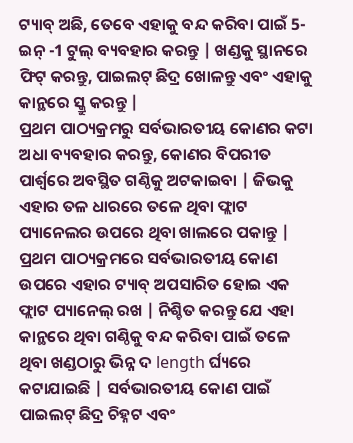ଟ୍ୟାବ୍ ଅଛି, ତେବେ ଏହାକୁ ବନ୍ଦ କରିବା ପାଇଁ 5-ଇନ୍ -1 ଟୁଲ୍ ବ୍ୟବହାର କରନ୍ତୁ | ଖଣ୍ଡକୁ ସ୍ଥାନରେ ଫିଟ୍ କରନ୍ତୁ, ପାଇଲଟ୍ ଛିଦ୍ର ଖୋଳନ୍ତୁ ଏବଂ ଏହାକୁ କାନ୍ଥରେ ସ୍କ୍ରୁ କରନ୍ତୁ |
ପ୍ରଥମ ପାଠ୍ୟକ୍ରମରୁ ସର୍ବଭାରତୀୟ କୋଣର କଟା ଅଧା ବ୍ୟବହାର କରନ୍ତୁ, କୋଣର ବିପରୀତ ପାର୍ଶ୍ୱରେ ଅବସ୍ଥିତ ଗଣ୍ଠିକୁ ଅଟକାଇବା | ଜିଭକୁ ଏହାର ତଳ ଧାରରେ ତଳେ ଥିବା ଫ୍ଲାଟ ପ୍ୟାନେଲର ଉପରେ ଥିବା ଖାଲରେ ପକାନ୍ତୁ | ପ୍ରଥମ ପାଠ୍ୟକ୍ରମରେ ସର୍ବଭାରତୀୟ କୋଣ ଉପରେ ଏହାର ଟ୍ୟାବ୍ ଅପସାରିତ ହୋଇ ଏକ ଫ୍ଲାଟ ପ୍ୟାନେଲ୍ ରଖ | ନିଶ୍ଚିତ କରନ୍ତୁ ଯେ ଏହା କାନ୍ଥରେ ଥିବା ଗଣ୍ଠିକୁ ବନ୍ଦ କରିବା ପାଇଁ ତଳେ ଥିବା ଖଣ୍ଡଠାରୁ ଭିନ୍ନ ଦ length ର୍ଘ୍ୟରେ କଟାଯାଇଛି | ସର୍ବଭାରତୀୟ କୋଣ ପାଇଁ ପାଇଲଟ୍ ଛିଦ୍ର ଚିହ୍ନଟ ଏବଂ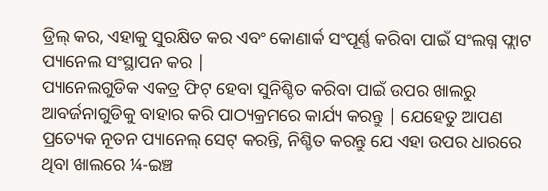ଡ୍ରିଲ୍ କର, ଏହାକୁ ସୁରକ୍ଷିତ କର ଏବଂ କୋଣାର୍କ ସଂପୂର୍ଣ୍ଣ କରିବା ପାଇଁ ସଂଲଗ୍ନ ଫ୍ଲାଟ ପ୍ୟାନେଲ ସଂସ୍ଥାପନ କର |
ପ୍ୟାନେଲଗୁଡିକ ଏକତ୍ର ଫିଟ୍ ହେବା ସୁନିଶ୍ଚିତ କରିବା ପାଇଁ ଉପର ଖାଲରୁ ଆବର୍ଜନାଗୁଡିକୁ ବାହାର କରି ପାଠ୍ୟକ୍ରମରେ କାର୍ଯ୍ୟ କରନ୍ତୁ | ଯେହେତୁ ଆପଣ ପ୍ରତ୍ୟେକ ନୂତନ ପ୍ୟାନେଲ୍ ସେଟ୍ କରନ୍ତି, ନିଶ୍ଚିତ କରନ୍ତୁ ଯେ ଏହା ଉପର ଧାରରେ ଥିବା ଖାଲରେ ¼-ଇଞ୍ଚ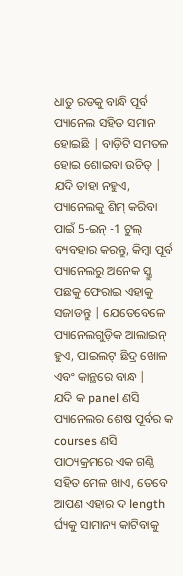ଧାତୁ ରଡକୁ ବାନ୍ଧି ପୂର୍ବ ପ୍ୟାନେଲ ସହିତ ସମାନ ହୋଇଛି | ବାଡ଼ିଟି ସମତଳ ହୋଇ ଶୋଇବା ଉଚିତ୍ | ଯଦି ତାହା ନହୁଏ, ପ୍ୟାନେଲକୁ ଶିମ୍ କରିବା ପାଇଁ 5-ଇନ୍ -1 ଟୁଲ୍ ବ୍ୟବହାର କରନ୍ତୁ, କିମ୍ବା ପୂର୍ବ ପ୍ୟାନେଲରୁ ଅନେକ ସ୍କ୍ରୁ ପଛକୁ ଫେରାଇ ଏହାକୁ ସଜାଡନ୍ତୁ | ଯେତେବେଳେ ପ୍ୟାନେଲଗୁଡ଼ିକ ଆଲାଇନ୍ ହୁଏ, ପାଇଲଟ୍ ଛିଦ୍ର ଖୋଳ ଏବଂ କାନ୍ଥରେ ବାନ୍ଧ |
ଯଦି କ panel ଣସି ପ୍ୟାନେଲର ଶେଷ ପୂର୍ବର କ courses ଣସି ପାଠ୍ୟକ୍ରମରେ ଏକ ଗଣ୍ଠି ସହିତ ମେଳ ଖାଏ, ତେବେ ଆପଣ ଏହାର ଦ length ର୍ଘ୍ୟକୁ ସାମାନ୍ୟ କାଟିବାକୁ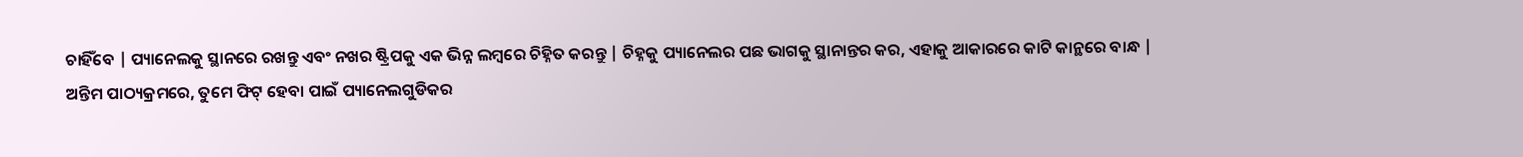ଚାହିଁବେ | ପ୍ୟାନେଲକୁ ସ୍ଥାନରେ ରଖନ୍ତୁ ଏବଂ ନଖର ଷ୍ଟ୍ରିପକୁ ଏକ ଭିନ୍ନ ଲମ୍ବରେ ଚିହ୍ନିତ କରନ୍ତୁ | ଚିହ୍ନକୁ ପ୍ୟାନେଲର ପଛ ଭାଗକୁ ସ୍ଥାନାନ୍ତର କର, ଏହାକୁ ଆକାରରେ କାଟି କାନ୍ଥରେ ବାନ୍ଧ |
ଅନ୍ତିମ ପାଠ୍ୟକ୍ରମରେ, ତୁମେ ଫିଟ୍ ହେବା ପାଇଁ ପ୍ୟାନେଲଗୁଡିକର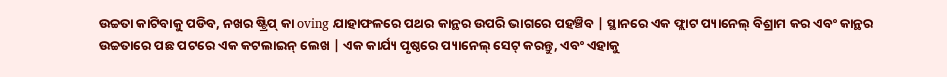ଉଚ୍ଚତା କାଟିବାକୁ ପଡିବ, ନଖର ଷ୍ଟ୍ରିପ୍ କା oving ଯାହାଫଳରେ ପଥର କାନ୍ଥର ଉପରି ଭାଗରେ ପହଞ୍ଚିବ | ସ୍ଥାନରେ ଏକ ଫ୍ଲାଟ ପ୍ୟାନେଲ୍ ବିଶ୍ରାମ କର ଏବଂ କାନ୍ଥର ଉଚ୍ଚତାରେ ପଛ ପଟରେ ଏକ କଟଲାଇନ୍ ଲେଖ | ଏକ କାର୍ଯ୍ୟ ପୃଷ୍ଠରେ ପ୍ୟାନେଲ୍ ସେଟ୍ କରନ୍ତୁ, ଏବଂ ଏହାକୁ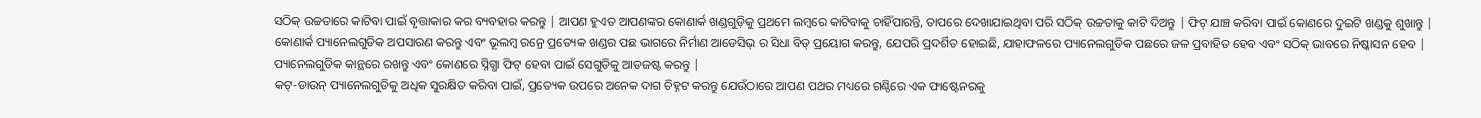ସଠିକ୍ ଉଚ୍ଚତାରେ କାଟିବା ପାଇଁ ବୃତ୍ତାକାର କର ବ୍ୟବହାର କରନ୍ତୁ | ଆପଣ ହୁଏତ ଆପଣଙ୍କର କୋଣାର୍କ ଖଣ୍ଡଗୁଡ଼ିକୁ ପ୍ରଥମେ ଲମ୍ବରେ କାଟିବାକୁ ଚାହିଁପାରନ୍ତି, ତାପରେ ଦେଖାଯାଇଥିବା ପରି ସଠିକ୍ ଉଚ୍ଚତାକୁ କାଟି ଦିଅନ୍ତୁ | ଫିଟ୍ ଯାଞ୍ଚ କରିବା ପାଇଁ କୋଣରେ ଦୁଇଟି ଖଣ୍ଡକୁ ଶୁଖାନ୍ତୁ |
କୋଣାର୍କ ପ୍ୟାନେଲଗୁଡିକ ଅପସାରଣ କରନ୍ତୁ ଏବଂ ଭୂଲମ୍ବ ରନ୍ରେ ପ୍ରତ୍ୟେକ ଖଣ୍ଡର ପଛ ଭାଗରେ ନିର୍ମାଣ ଆଡେସିଭ୍ ର ସିଧା ବିଡ୍ ପ୍ରୟୋଗ କରନ୍ତୁ, ଯେପରି ପ୍ରଦର୍ଶିତ ହୋଇଛି, ଯାହାଫଳରେ ପ୍ୟାନେଲଗୁଡିକ ପଛରେ ଜଳ ପ୍ରବାହିତ ହେବ ଏବଂ ସଠିକ୍ ଭାବରେ ନିଷ୍କାସନ ହେବ | ପ୍ୟାନେଲଗୁଡିକ କାନ୍ଥରେ ରଖନ୍ତୁ ଏବଂ କୋଣରେ ସ୍ନିଗ୍ଧା ଫିଟ୍ ହେବା ପାଇଁ ସେଗୁଡିକୁ ଆଡଜଷ୍ଟ କରନ୍ତୁ |
କଟ୍-ଡାଉନ୍ ପ୍ୟାନେଲଗୁଡିକୁ ଅଧିକ ସୁରକ୍ଷିତ କରିବା ପାଇଁ, ପ୍ରତ୍ୟେକ ଉପରେ ଅନେକ ଦାଗ ଚିହ୍ନଟ କରନ୍ତୁ ଯେଉଁଠାରେ ଆପଣ ପଥର ମଧ୍ୟରେ ଗଣ୍ଠିରେ ଏକ ଫାଷ୍ଟେନରକୁ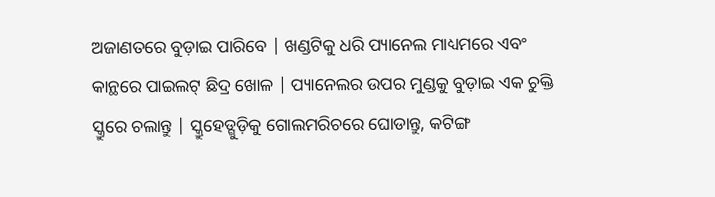ଅଜାଣତରେ ବୁଡ଼ାଇ ପାରିବେ | ଖଣ୍ଡଟିକୁ ଧରି ପ୍ୟାନେଲ ମାଧ୍ୟମରେ ଏବଂ କାନ୍ଥରେ ପାଇଲଟ୍ ଛିଦ୍ର ଖୋଳ | ପ୍ୟାନେଲର ଉପର ମୁଣ୍ଡକୁ ବୁଡ଼ାଇ ଏକ ଚୁକ୍ତି ସ୍କ୍ରୁରେ ଚଲାନ୍ତୁ | ସ୍କ୍ରୁହେଡ୍ଗୁଡ଼ିକୁ ଗୋଲମରିଚରେ ଘୋଡାନ୍ତୁ, କଟିଙ୍ଗ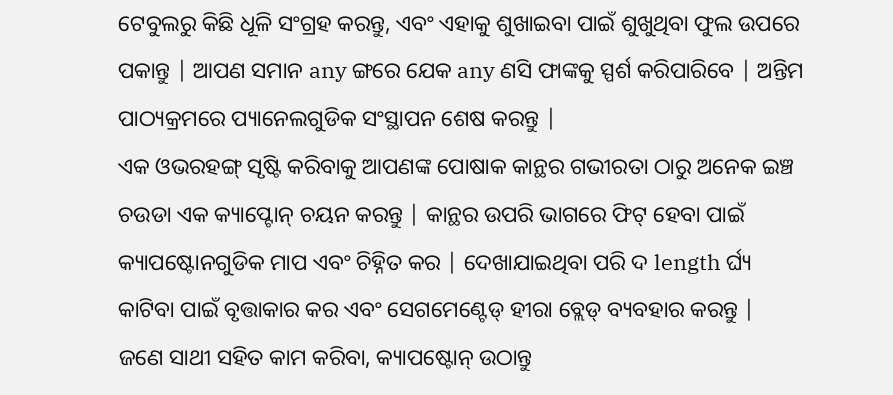ଟେବୁଲରୁ କିଛି ଧୂଳି ସଂଗ୍ରହ କରନ୍ତୁ, ଏବଂ ଏହାକୁ ଶୁଖାଇବା ପାଇଁ ଶୁଖୁଥିବା ଫୁଲ ଉପରେ ପକାନ୍ତୁ | ଆପଣ ସମାନ any ଙ୍ଗରେ ଯେକ any ଣସି ଫାଙ୍କକୁ ସ୍ପର୍ଶ କରିପାରିବେ | ଅନ୍ତିମ ପାଠ୍ୟକ୍ରମରେ ପ୍ୟାନେଲଗୁଡିକ ସଂସ୍ଥାପନ ଶେଷ କରନ୍ତୁ |
ଏକ ଓଭରହଙ୍ଗ୍ ସୃଷ୍ଟି କରିବାକୁ ଆପଣଙ୍କ ପୋଷାକ କାନ୍ଥର ଗଭୀରତା ଠାରୁ ଅନେକ ଇଞ୍ଚ ଚଉଡା ଏକ କ୍ୟାପ୍ଟୋନ୍ ଚୟନ କରନ୍ତୁ | କାନ୍ଥର ଉପରି ଭାଗରେ ଫିଟ୍ ହେବା ପାଇଁ କ୍ୟାପଷ୍ଟୋନଗୁଡିକ ମାପ ଏବଂ ଚିହ୍ନିତ କର | ଦେଖାଯାଇଥିବା ପରି ଦ length ର୍ଘ୍ୟ କାଟିବା ପାଇଁ ବୃତ୍ତାକାର କର ଏବଂ ସେଗମେଣ୍ଟେଡ୍ ହୀରା ବ୍ଲେଡ୍ ବ୍ୟବହାର କରନ୍ତୁ |
ଜଣେ ସାଥୀ ସହିତ କାମ କରିବା, କ୍ୟାପଷ୍ଟୋନ୍ ଉଠାନ୍ତୁ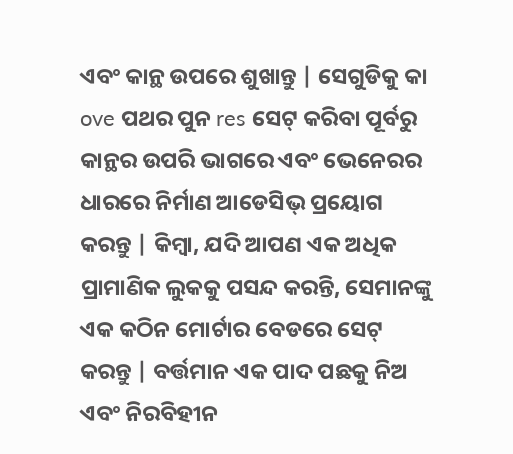ଏବଂ କାନ୍ଥ ଉପରେ ଶୁଖାନ୍ତୁ | ସେଗୁଡିକୁ କା ove ପଥର ପୁନ res ସେଟ୍ କରିବା ପୂର୍ବରୁ କାନ୍ଥର ଉପରି ଭାଗରେ ଏବଂ ଭେନେରର ଧାରରେ ନିର୍ମାଣ ଆଡେସିଭ୍ ପ୍ରୟୋଗ କରନ୍ତୁ | କିମ୍ବା, ଯଦି ଆପଣ ଏକ ଅଧିକ ପ୍ରାମାଣିକ ଲୁକକୁ ପସନ୍ଦ କରନ୍ତି, ସେମାନଙ୍କୁ ଏକ କଠିନ ମୋର୍ଟାର ବେଡରେ ସେଟ୍ କରନ୍ତୁ | ବର୍ତ୍ତମାନ ଏକ ପାଦ ପଛକୁ ନିଅ ଏବଂ ନିରବିହୀନ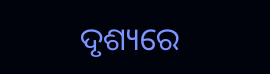ଦୃଶ୍ୟରେ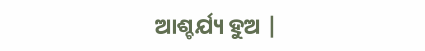ଆଶ୍ଚର୍ଯ୍ୟ ହୁଅ |